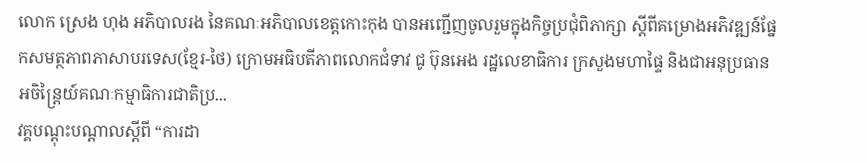លោក ស្រេង ហុង អភិបាលរង នៃគណៈអភិបាលខេត្តកោះកុង បានអញ្ជើញចូលរួមក្នុងកិច្ចប្រជុំពិភាក្សា ស្ដីពីគម្រោងអភិវឌ្ឍន៍ផ្នែកសមត្ថភាពភាសាបរទេស(ខ្មែរ-ថៃ) ក្រោមអធិបតីភាពលោកជំទាវ ជូ ប៊ុនអេង រដ្ឋលេខាធិការ ក្រសួងមហាផ្ទៃ និងជាអនុប្រធានអចិន្ត្រៃយ៍គណៈកម្មាធិការជាតិប្រ...
វគ្គបណ្ដុះបណ្ដាលស្ដីពី “ការដា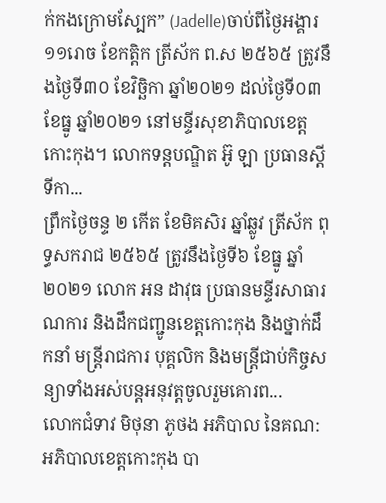ក់កងក្រោមស្បែក” (Jadelle)ចាប់ពីថ្ងៃអង្គារ ១១រោច ខែកត្តិក ត្រីស័ក ព.ស ២៥៦៥ ត្រូវនឹងថ្ងៃទី៣០ ខែវិច្ឆិកា ឆ្នាំ២០២១ ដល់ថ្ងៃទី០៣ ខែធ្នូ ឆ្នាំ២០២១ នៅមន្ទីរសុខាភិបាលខេត្តកោះកុង។ លោកទន្តបណ្ឌិត អ៊ូ ឡា ប្រធានស្ដីទីកា...
ព្រឹកថ្ងៃចន្ទ ២ កើត ខែមិគសិរ ឆ្នាំឆ្លូវ ត្រីស័ក ពុទ្ធសករាជ ២៥៦៥ ត្រូវនឹងថ្ងៃទី៦ ខែធ្នូ ឆ្នាំ២០២១ លោក អន ដាវុធ ប្រធានមន្ទីរសាធារណការ និងដឹកជញ្ជូនខេត្តកោះកុង និងថ្នាក់ដឹកនាំ មន្ត្រីរាជការ បុគ្គលិក និងមន្ត្រីជាប់កិច្ចសន្យាទាំងអស់បន្តអនុវត្តចូលរួមគោរព...
លោកជំទាវ មិថុនា ភូថង អភិបាល នៃគណ:អភិបាលខេត្តកោះកុង បា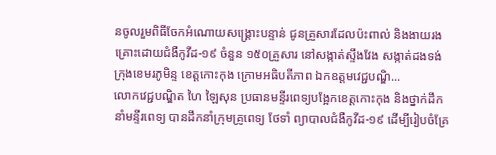នចូលរួមពិធីចែកអំណោយសង្រ្គោះបន្ទាន់ ជូនគ្រួសារដែលប៉ះពាល់ និងងាយរងគ្រោះដោយជំងឺកូវីដ-១៩ ចំនួន ១៥០គ្រួសារ នៅសង្កាត់ស្ទឹងវែង សង្កាត់ដងទង់ ក្រុងខេមរភូមិន្ទ ខេត្តកោះកុង ក្រោមអធិបតីភាព ឯកឧត្តមវេជ្ជបណ្ឌិ...
លោកវេជ្ជបណ្ឌិត ហៃ ឡៃសុន ប្រធានមន្ទីរពេទ្យបង្អែកខេត្តកោះកុង និងថ្នាក់ដឹកនាំមន្ទីរពេទ្យ បានដឹកនាំក្រុមគ្រូពេទ្យ ថែទាំ ព្យាបាលជំងឺកូវីដ-១៩ ដើម្បីរៀបចំគ្រែ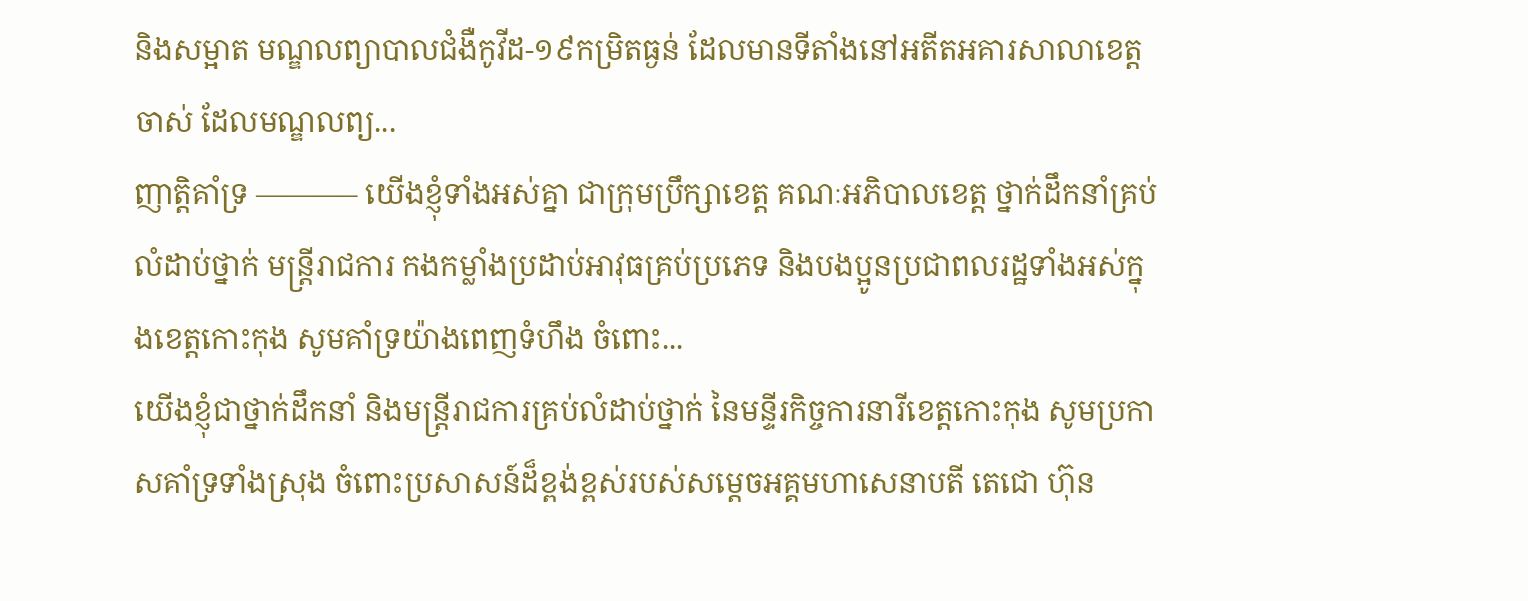និងសម្អាត មណ្ឌលព្យាបាលជំងឺកូវីដ-១៩កម្រិតធ្ងន់ ដែលមានទីតាំងនៅអតីតអគារសាលាខេត្តចាស់ ដែលមណ្ឌលព្យ...
ញាត្តិគាំទ្រ ———– យើងខ្ញុំទាំងអស់គ្នា ជាក្រុមប្រឹក្សាខេត្ត គណៈអភិបាលខេត្ត ថ្នាក់ដឹកនាំគ្រប់លំដាប់ថ្នាក់ មន្ត្រីរាជការ កងកម្លាំងប្រដាប់អាវុធគ្រប់ប្រភេទ និងបងប្អូនប្រជាពលរដ្ឋទាំងអស់ក្នុងខេត្តកោះកុង សូមគាំទ្រយ៉ាងពេញទំហឹង ចំពោះ...
យើងខ្ញុំជាថ្នាក់ដឹកនាំ និងមន្ដ្រីរាជការគ្រប់លំដាប់ថ្នាក់ នៃមន្ទីរកិច្ចការនារីខេត្តកោះកុង សូមប្រកាសគាំទ្រទាំងស្រុង ចំពោះប្រសាសន៍ដ៏ខ្ពង់ខ្ពស់របស់សម្ដេចអគ្គមហាសេនាបតី តេជោ ហ៊ុន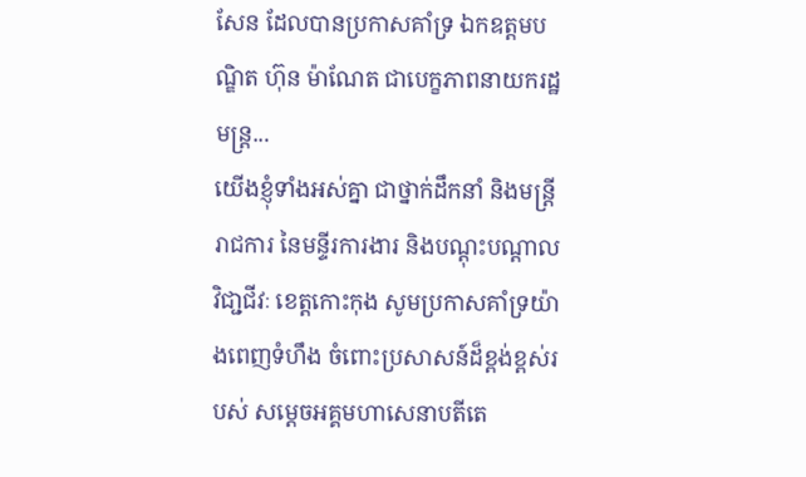សែន ដែលបានប្រកាសគាំទ្រ ឯកឧត្តមបណ្ឌិត ហ៊ុន ម៉ាណែត ជាបេក្ខភាពនាយករដ្ឋមន្រ្ត...
យើងខ្ញុំទាំងអស់គ្នា ជាថ្នាក់ដឹកនាំ និងមន្ត្រីរាជការ នៃមន្ទីរការងារ និងបណ្តុះបណ្តាលវិជា្ជជីវៈ ខេត្តកោះកុង សូមប្រកាសគាំទ្រយ៉ាងពេញទំហឹង ចំពោះប្រសាសន៍ដ៏ខ្ពង់ខ្ពស់របស់ សម្តេចអគ្គមហាសេនាបតីតេ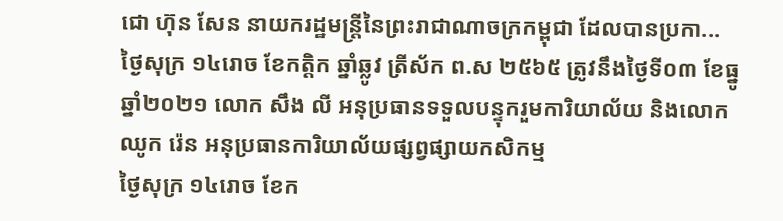ជោ ហ៊ុន សែន នាយករដ្ឋមន្ត្រីនៃព្រះរាជាណាចក្រកម្ពុជា ដែលបានប្រកា...
ថ្ងៃសុក្រ ១៤រោច ខែកត្តិក ឆ្នាំឆ្លូវ ត្រីស័ក ព.ស ២៥៦៥ ត្រូវនឹងថ្ងៃទី០៣ ខែធ្នូ ឆ្នាំ២០២១ លោក សឹង លី អនុប្រធានទទួលបន្ទុករួមការិយាល័យ និងលោក ឈូក រ៉េន អនុប្រធានការិយាល័យផ្សព្វផ្សាយកសិកម្ម
ថ្ងៃសុក្រ ១៤រោច ខែក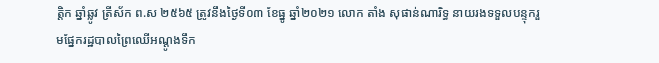ត្តិក ឆ្នាំឆ្លូវ ត្រីស័ក ព.ស ២៥៦៥ ត្រូវនឹងថ្ងៃទី០៣ ខែធ្នូ ឆ្នាំ២០២១ លោក តាំង សុផាន់ណារិទ្ធ នាយរងទទួលបន្ទុករួមផ្នែករដ្ឋបាលព្រៃឈើអណ្តូងទឹក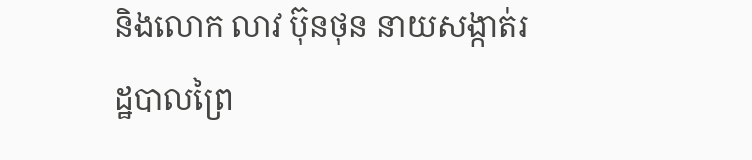និងលោក លាវ ប៊ុនថុន នាយសង្កាត់រដ្ឋបាលព្រៃ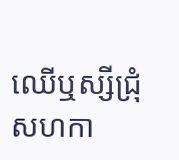ឈើឬស្សីជ្រុំ សហកា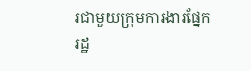រជាមួយក្រុមការងារផ្នែករដ្ឋ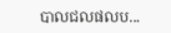បាលជលផលប...